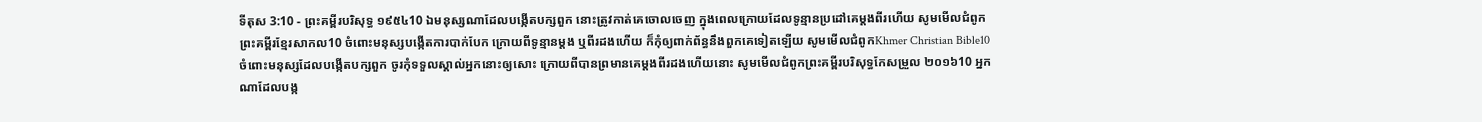ទីតុស 3:10 - ព្រះគម្ពីរបរិសុទ្ធ ១៩៥៤10 ឯមនុស្សណាដែលបង្កើតបក្សពួក នោះត្រូវកាត់គេចោលចេញ ក្នុងពេលក្រោយដែលទូន្មានប្រដៅគេម្តងពីរហើយ សូមមើលជំពូកព្រះគម្ពីរខ្មែរសាកល10 ចំពោះមនុស្សបង្កើតការបាក់បែក ក្រោយពីទូន្មានម្ដង ឬពីរដងហើយ ក៏កុំឲ្យពាក់ព័ន្ធនឹងពួកគេទៀតឡើយ សូមមើលជំពូកKhmer Christian Bible10 ចំពោះមនុស្សដែលបង្កើតបក្សពួក ចូរកុំទទួលស្គាល់អ្នកនោះឲ្យសោះ ក្រោយពីបានព្រមានគេម្ដងពីរដងហើយនោះ សូមមើលជំពូកព្រះគម្ពីរបរិសុទ្ធកែសម្រួល ២០១៦10 អ្នកណាដែលបង្ក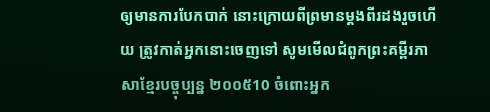ឲ្យមានការបែកបាក់ នោះក្រោយពីព្រមានម្តងពីរដងរួចហើយ ត្រូវកាត់អ្នកនោះចេញទៅ សូមមើលជំពូកព្រះគម្ពីរភាសាខ្មែរបច្ចុប្បន្ន ២០០៥10 ចំពោះអ្នក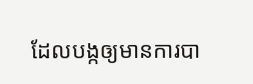ដែលបង្កឲ្យមានការបា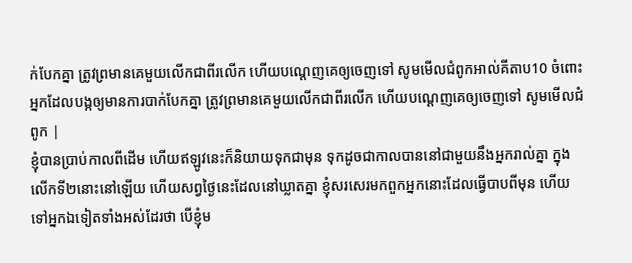ក់បែកគ្នា ត្រូវព្រមានគេមួយលើកជាពីរលើក ហើយបណ្ដេញគេឲ្យចេញទៅ សូមមើលជំពូកអាល់គីតាប10 ចំពោះអ្នកដែលបង្កឲ្យមានការបាក់បែកគ្នា ត្រូវព្រមានគេមួយលើកជាពីរលើក ហើយបណ្ដេញគេឲ្យចេញទៅ សូមមើលជំពូក |
ខ្ញុំបានប្រាប់កាលពីដើម ហើយឥឡូវនេះក៏និយាយទុកជាមុន ទុកដូចជាកាលបាននៅជាមួយនឹងអ្នករាល់គ្នា ក្នុងលើកទី២នោះនៅឡើយ ហើយសព្វថ្ងៃនេះដែលនៅឃ្លាតគ្នា ខ្ញុំសរសេរមកពួកអ្នកនោះដែលធ្វើបាបពីមុន ហើយទៅអ្នកឯទៀតទាំងអស់ដែរថា បើខ្ញុំម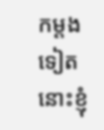កម្តងទៀត នោះខ្ញុំ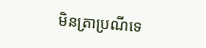មិនត្រាប្រណីទេ